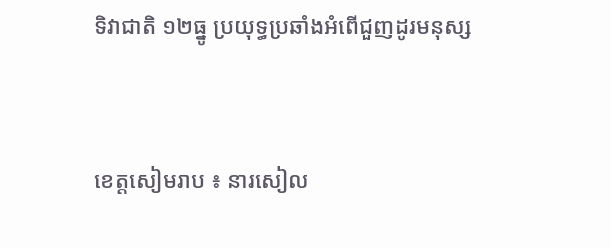ទិវាជាតិ ១២ធ្នូ ប្រយុទ្ធប្រឆាំងអំពើជួញដូរមនុស្ស


ខេត្តសៀមរាប ៖ នារសៀល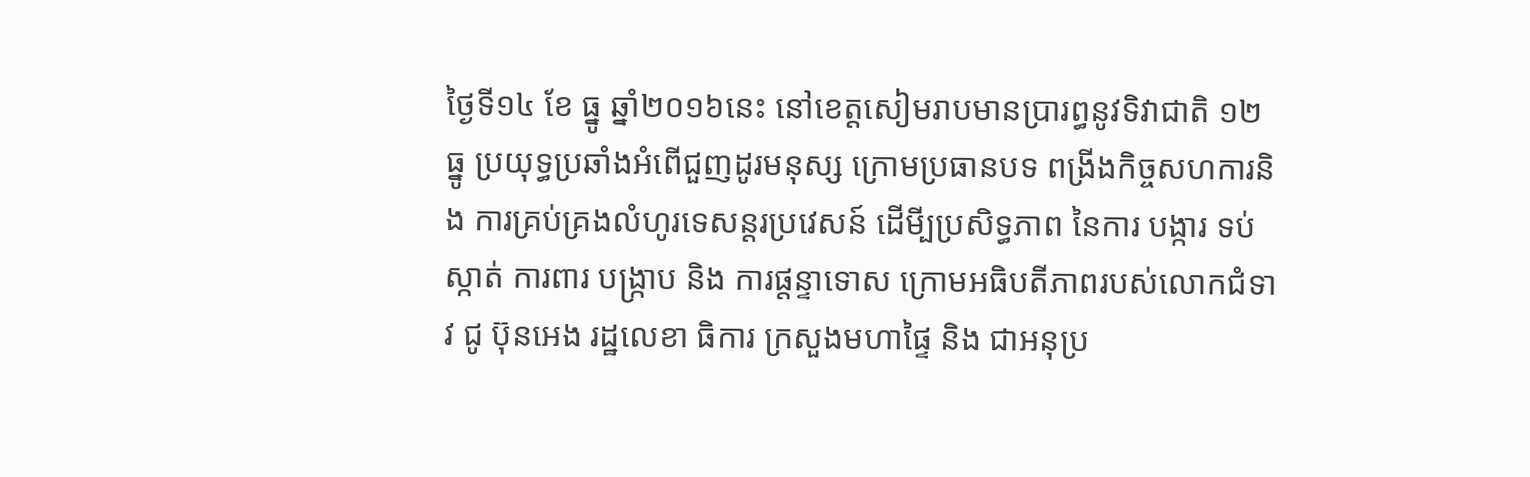ថ្ងៃទី១៤ ខែ ធ្នូ ឆ្នាំ២០១៦នេះ នៅខេត្តសៀមរាបមានប្រារព្ធនូវទិវាជាតិ ១២ធ្នូ ប្រយុទ្ធប្រឆាំងអំពើជួញដូរមនុស្ស ក្រោមប្រធានបទ ពង្រីងកិច្ចសហការនិង ការគ្រប់គ្រងលំហូរទេសន្តរប្រវេសន៍ ដើមី្បប្រសិទ្ធភាព នៃការ បង្ការ ទប់ស្កាត់ ការពារ បង្រ្កាប និង ការផ្តន្ទាទោស ក្រោមអធិបតីភាពរបស់លោកជំទាវ ជូ ប៊ុនអេង រដ្ឋលេខា ធិការ ក្រសួងមហាផ្ទៃ និង ជាអនុប្រ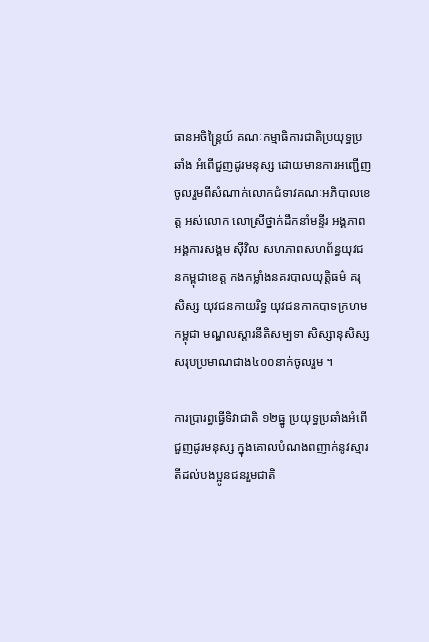ធានអចិន្ត្រៃយ៍ គណៈកម្មាធិការជាតិប្រយុទ្ធប្រឆាំង អំពើជួញដូរមនុស្ស ដោយមានការអញ្ជើញចូលរួមពីសំណាក់លោកជំទាវគណៈអភិបាលខេត្ត អស់លោក លោស្រីថ្នាក់ដឹកនាំមន្ទីរ អង្គភាព អង្គការសង្គម ស៊ីវិល សហភាពសហព័ន្ធយុវជនកម្ពុជាខេត្ត កងកម្លាំងនគរបាលយុត្តិធម៌ គរុសិស្ស យុវជនកាយរិទ្ធ យុវជនកាកបាទក្រហមកម្ពុជា មណ្ឌលស្តារនីតិសម្បទា សិស្សានុសិស្ស សរុបប្រមាណជាង៤០០នាក់ចូលរួម ។

ការប្រារព្ធធ្វើទិវាជាតិ ១២ធ្នូ ប្រយុទ្ធប្រឆាំងអំពើជួញដូរមនុស្ស ក្នុងគោលបំណងពញាក់នូវស្មារតីដល់បងប្អូនជនរួមជាតិ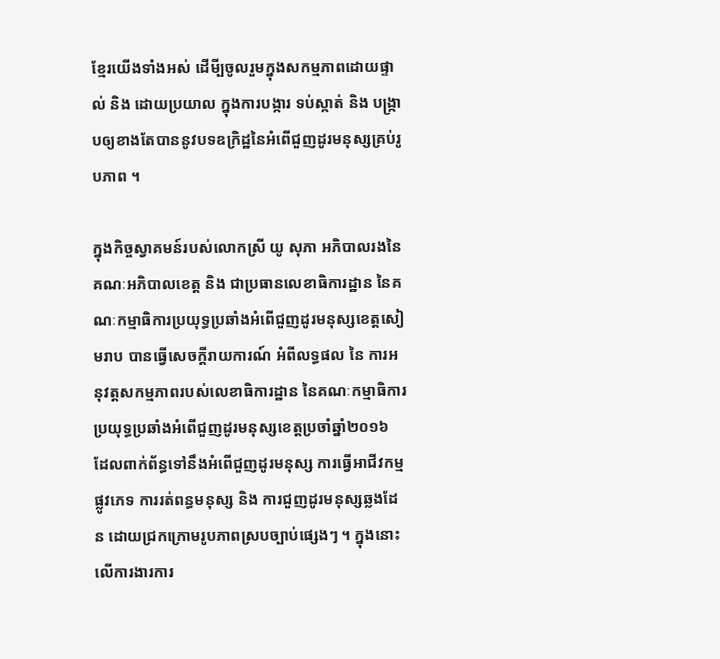ខ្មែរយើងទាំងអស់ ដើមី្បចូលរួមក្នុងសកម្មភាពដោយផ្ទាល់ និង ដោយប្រយាល ក្នុងការបង្ការ ទប់ស្កាត់ និង បង្រ្កាបឲ្យខាងតែបាននូវបទឧក្រិដ្ឋនៃអំពើជួញដូរមនុស្សគ្រប់រូបភាព ។

ក្នុងកិច្ចស្វាគមន៍របស់លោកស្រី យូ សុភា អភិបាលរងនៃគណៈអភិបាលខេត្ត និង ជាប្រធានលេខាធិការដ្ឋាន នៃគណៈកម្មាធិការប្រយុទ្ធប្រឆាំងអំពើជួញដូរមនុស្សខេត្តសៀមរាប បានធ្វើសេចក្តីរាយការណ៍ អំពីលទ្ធផល នៃ ការអនុវត្តសកម្មភាពរបស់លេខាធិការដ្ឋាន នៃគណៈកម្មាធិការប្រយុទ្ធប្រឆាំងអំពើជួញដូរមនុស្សខេត្តប្រចាំឆ្នាំ២០១៦ ដែលពាក់ព័ន្ធទៅនឹងអំពើជួញដូរមនុស្ស ការធ្វើអាជីវកម្មផ្លូវភេទ ការរត់ពន្ធមនុស្ស និង ការជួញដូរមនុស្សឆ្លងដែន ដោយជ្រកក្រោមរូបភាពស្របច្បាប់ផ្សេងៗ ។ ក្នុងនោះលើការងារការ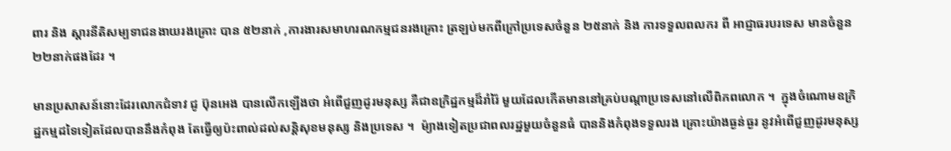ពារ និង ស្តារនីតិសម្បទាជនងាយរងគ្រោះ បាន ៥២នាក់ ,ការងារសមាហរណកម្មជនរងគ្រោះ ត្រឡប់មកពីក្រៅប្រទេសចំនួន ២៥នាក់ និង ការទទួលពលករ ពី អាជ្ញាធរបរទេស មានចំនួន ២២នាក់ផងដែរ ។

មានប្រសាសន៍នោះដែរលោកជំទាវ ជូ ប៊ុនអេង បានលើកឡើងថា អំពើជួញដូរមនុស្ស គឺជាឧក្រិដ្ឋកម្មដ៏រាំរ៉ៃ មួយដែលកើតមាននៅគ្រប់បណ្តាប្រទេសនៅលើពិភពលោក ។  ក្នុងចំណោមឧក្រិដ្ឋកម្មដទៃទៀតដែលបាននឹងកំពុង តែធ្វើឲ្យប៉ះពាល់ដល់សន្តិសុខមនុស្ស និងប្រទេស ។  ម៉្យាងទៀតប្រជាពលរដ្ឋមួយចំនួនធំ បាននិងកំពុងទទួលរង គ្រោះយ៉ាងធ្ងន់ធ្ងរ នូវអំពើជួញដូរមនុស្ស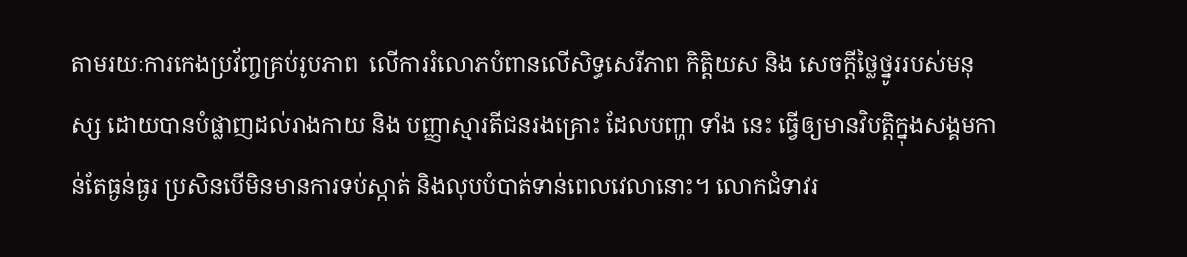តាមរយៈការកេងប្រវ័ញ្ចគ្រប់រូបភាព  លើការរំលោភបំពានលើសិទ្ធសេរីភាព កិត្តិយស និង សេចក្តីថ្លៃថ្នូររបស់មនុស្ស ដោយបានបំផ្លាញដល់រាងកាយ និង បញ្ញាស្មារតីជនរងគ្រោះ ដែលបញ្ហា ទាំង នេះ ធ្វើឲ្យមានវិបត្តិក្នុងសង្គមកាន់តែធ្ងន់ធ្ងរ ប្រសិនបើមិនមានការទប់ស្កាត់ និងលុបបំបាត់ទាន់ពេលវេលានោះ។ លោកជំទាវរ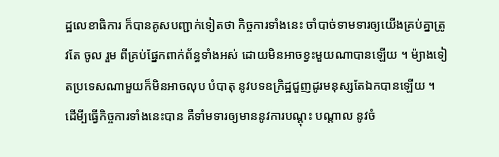ដ្ឋលេខាធិការ ក៏បានគូសបញ្ជាក់ទៀតថា កិច្ចការទាំងនេះ ចាំបាច់ទាមទារឲ្យយើងគ្រប់គ្នាត្រូវតែ ចូល រួម ពីគ្រប់ផ្នែកពាក់ព័ន្ធទាំងអស់ ដោយមិនអាចខ្វះមួយណាបានឡើយ ។ ម៉្យាងទៀតប្រទេសណាមួយក៏មិនអាចលុប បំបាតុ នូវបទឧក្រិដ្ឋជួញដូរមនុស្សតែឯកបានឡើយ ។  ដើមី្បធ្វើកិច្ចការទាំងនេះបាន គឺទាំមទារឲ្យមាននូវការបណ្តុះ បណ្តាល នូវចំ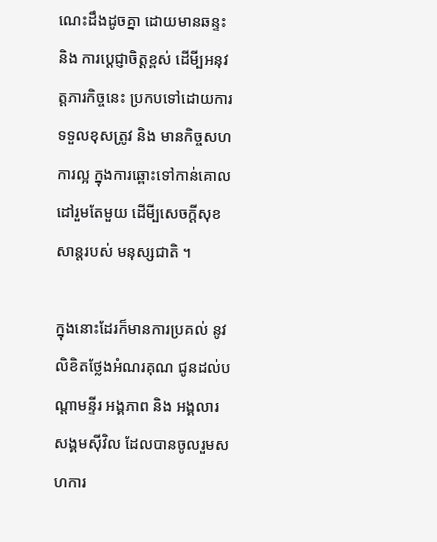ណេះដឹងដូចគ្នា ដោយមានឆន្ទះ និង ការប្តេជ្ញាចិត្តខ្ពស់ ដើមី្បអនុវត្តភារកិច្ចនេះ ប្រកបទៅដោយការ ទទួលខុសត្រូវ និង មានកិច្ចសហការល្អ ក្នុងការឆ្ពោះទៅកាន់គោលដៅរួមតែមួយ ដើមី្បសេចក្តីសុខសាន្តរបស់ មនុស្សជាតិ ។

ក្នុងនោះដែរក៏មានការប្រគល់ នូវលិខិតថ្លែងអំណរគុណ ជូនដល់បណ្តាមន្ទីរ អង្គភាព និង អង្គលារសង្គមស៊ីវិល ដែលបានចូលរួមសហការ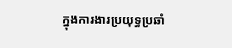ក្នុងការងារប្រយុទ្ធប្រឆាំ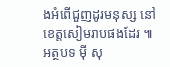ងអំពើជួញដូរមនុស្ស នៅខេត្តសៀមរាបផងដែរ ៕ អត្ថបទ ម៉ី សុ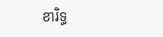ខារិទ្ធ